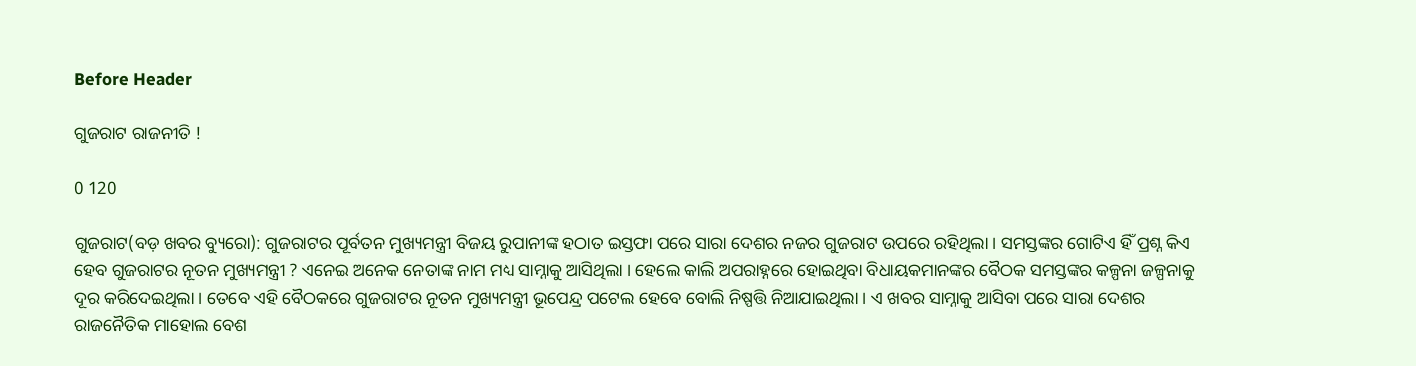Before Header

ଗୁଜରାଟ ରାଜନୀତି !

0 120

ଗୁଜରାଟ(ବଡ଼ ଖବର ବ୍ୟୁରୋ): ଗୁଜରାଟର ପୂର୍ବତନ ମୁଖ୍ୟମନ୍ତ୍ରୀ ବିଜୟ ରୁପାନୀଙ୍କ ହଠାତ ଇସ୍ତଫା ପରେ ସାରା ଦେଶର ନଜର ଗୁଜରାଟ ଉପରେ ରହିଥିଲା । ସମସ୍ତଙ୍କର ଗୋଟିଏ ହିଁ ପ୍ରଶ୍ନ କିଏ ହେବ ଗୁଜରାଟର ନୂତନ ମୁଖ୍ୟମନ୍ତ୍ରୀ ? ଏନେଇ ଅନେକ ନେତାଙ୍କ ନାମ ମଧ୍ୟ ସାମ୍ନାକୁ ଆସିଥିଲା । ହେଲେ କାଲି ଅପରାହ୍ନରେ ହୋଇଥିବା ବିଧାୟକମାନଙ୍କର ବୈଠକ ସମସ୍ତଙ୍କର କଳ୍ପନା ଜଳ୍ପନାକୁ ଦୂର କରିଦେଇଥିଲା । ତେବେ ଏହି ବୈଠକରେ ଗୁଜରାଟର ନୂତନ ମୁଖ୍ୟମନ୍ତ୍ରୀ ଭୂପେନ୍ଦ୍ର ପଟେଲ ହେବେ ବୋଲି ନିଷ୍ପତ୍ତି ନିଆଯାଇଥିଲା । ଏ ଖବର ସାମ୍ନାକୁ ଆସିବା ପରେ ସାରା ଦେଶର ରାଜନୈତିକ ମାହୋଲ ବେଶ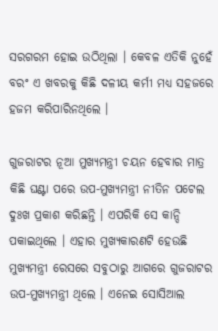ସରଗରମ ହୋଇ ଉଠିଥିଲା । କେବଳ ଏତିକି ନୁହେଁ ବରଂ ଏ ଖବରକୁ କିଛି ଦଳୀୟ କର୍ମୀ ମଧ୍ୟ ସହଜରେ ହଜମ କରିପାରିନଥିଲେ ।

ଗୁଜରାଟର ନୂଆ ମୁଖ୍ୟମନ୍ତ୍ରୀ ଚୟନ ହେବାର ମାତ୍ର କିଛି ଘଣ୍ଟା ପରେ ଉପ-ମୁଖ୍ୟମନ୍ତ୍ରୀ ନୀତିନ ପଟେଲ ଦୁଃଖ ପ୍ରକାଶ କରିଛନ୍ତି । ଏପରିକି ସେ କାନ୍ଦି ପକାଇଥିଲେ । ଏହାର ମୁଖ୍ୟକାରଣଟି ହେଉଛି ମୁଖ୍ୟମନ୍ତ୍ରୀ ରେସରେ ସବୁଠାରୁ ଆଗରେ ଗୁଜରାଟର ଉପ-ମୁଖ୍ୟମନ୍ତ୍ରୀ ଥିଲେ । ଏନେଇ ସୋସିଆଲ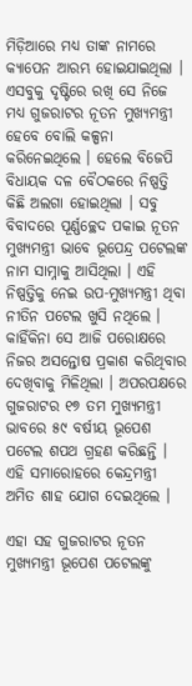ମିଡ଼ିଆରେ ମଧ୍ୟ ତାଙ୍କ ନାମରେ କ୍ୟାପେନ ଆରମ୍ଭ ହୋଇଯାଇଥିଲା । ଏସବୁକୁ ଦୃଷ୍ଟିରେ ରଖି ସେ ନିଜେ ମଧ୍ୟ ଗୁଜରାଟର ନୂତନ ମୁଖ୍ୟମନ୍ତ୍ରୀ ହେବେ ବୋଲି କଳ୍ପନା କରିନେଇଥିଲେ । ହେଲେ ବିଜେପି ବିଧାୟକ ଦଳ ବୈଠକରେ ନିଷ୍ପତ୍ତି କିଛି ଅଲଗା ହୋଇଥିଲା । ସବୁ ବିବାଦରେ ପୂର୍ଣ୍ଣଚ୍ଛେଦ ପକାଇ ନୂତନ ମୁଖ୍ୟମନ୍ତ୍ରୀ ଭାବେ ଭୂପେନ୍ଦ୍ର ପଟେଲଙ୍କ ନାମ ସାମ୍ନାକୁ ଆସିଥିଲା । ଏହି ନିଷ୍ପତ୍ତିକୁ ନେଇ ଉପ-ମୁଖ୍ୟମନ୍ତ୍ରୀ ଥିବା ନୀତିନ ପଟେଲ ଖୁସି ନଥିଲେ । କାହିଁକିନା ସେ ଆଜି ପରୋକ୍ଷରେ ନିଜର ଅସନ୍ତୋଷ ପ୍ରକାଶ କରିଥିବାର ଦେଖିବାକୁ ମିଳିଥିଲା । ଅପରପକ୍ଷରେ ଗୁଜରାଟର ୧୭ ତମ ମୁଖ୍ୟମନ୍ତ୍ରୀ ଭାବରେ ୫୯ ବର୍ଷୀୟ ଭୂପେଶ ପଟେଲ ଶପଥ ଗ୍ରହଣ କରିଛନ୍ତି । ଏହି ସମାରୋହରେ କେନ୍ଦ୍ରମନ୍ତ୍ରୀ ଅମିତ ଶାହ ଯୋଗ ଦେଇଥିଲେ ।

ଏହା ସହ ଗୁଜରାଟର ନୂତନ ମୁଖ୍ୟମନ୍ତ୍ରୀ ଭୂପେଶ ପଟେଲଙ୍କୁ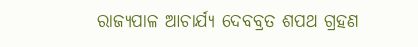ରାଜ୍ୟପାଳ ଆଚାର୍ଯ୍ୟ ଦେବବ୍ରତ ଶପଥ ଗ୍ରହଣ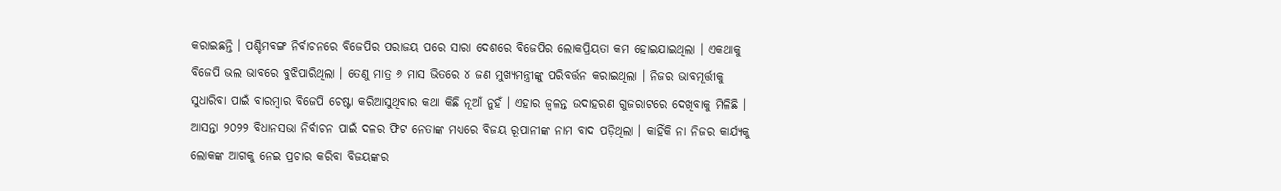କରାଇଛନ୍ତି । ପଶ୍ଚିମବଙ୍ଗ ନିର୍ବାଚନରେ ବିଜେପିର ପରାଜୟ ପରେ ସାରା ଦେଶରେ ବିଜେପିର ଲୋକପ୍ରିୟତା କମ ହୋଇଯାଇଥିଲା । ଏକଥାକୁ ବିଜେପି ଭଲ ଭାବରେ ବୁଝିପାରିଥିଲା । ତେଣୁ ମାତ୍ର ୬ ମାସ ଭିତରେ ୪ ଜଣ ମୁଖ୍ୟମନ୍ତ୍ରୀଙ୍କୁ ପରିବର୍ତ୍ତନ କରାଇଥିଲା । ନିଜର ଭାବମୂର୍ତ୍ତୀକୁ ସୁଧାରିବା ପାଇଁ ବାରମ୍ବାର ବିଜେପି ଚେଷ୍ଟା କରିଆସୁଥିବାର କଥା କିଛି ନୂଆଁ ନୁହଁ । ଏହାର ଜ୍ୱଳନ୍ତ ଉଦାହରଣ ଗୁଜରାଟରେ ଦେଖିବାକୁ ମିଳିଛି । ଆସନ୍ତା ୨୦୨୨ ବିଧାନସଭା ନିର୍ବାଚନ ପାଇଁ ଦଳର ଫିଟ ନେତାଙ୍କ ମଧ୍ୟରେ ବିଜୟ ରୂପାନୀଙ୍କ ନାମ ବାଦ ପଡ଼ିଥିଲା । କାହିଁକି ନା ନିଜର କାର୍ଯ୍ୟକୁ ଲୋକଙ୍କ ଆଗକୁ ନେଇ ପ୍ରଚାର କରିବା ବିଜୟଙ୍କର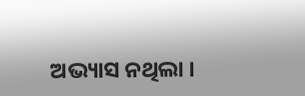ଅଭ୍ୟାସ ନଥିଲା ।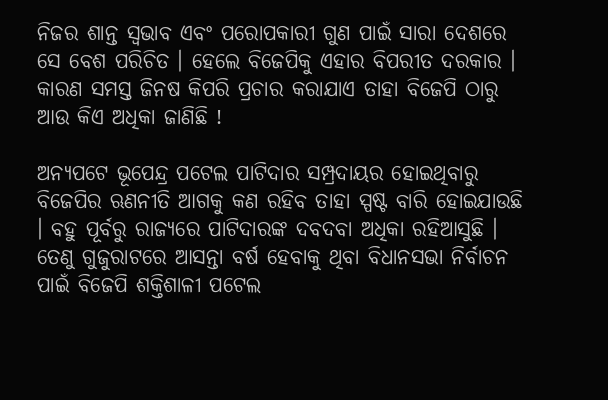ନିଜର ଶାନ୍ତ ସ୍ୱଭାବ ଏବଂ ପରୋପକାରୀ ଗୁଣ ପାଇଁ ସାରା ଦେଶରେ ସେ ବେଶ ପରିଚିତ । ହେଲେ ବିଜେପିକୁ ଏହାର ବିପରୀତ ଦରକାର । କାରଣ ସମସ୍ତ ଜିନଷ କିପରି ପ୍ରଚାର କରାଯାଏ ତାହା ବିଜେପି ଠାରୁ ଆଉ କିଏ ଅଧିକା ଜାଣିଛି !

ଅନ୍ୟପଟେ ଭୂପେନ୍ଦ୍ର ପଟେଲ ପାଟିଦାର ସମ୍ପ୍ରଦାୟର ହୋଇଥିବାରୁ ବିଜେପିର ଋଣନୀତି ଆଗକୁ କଣ ରହିବ ତାହା ସ୍ପଷ୍ଟ ବାରି ହୋଇଯାଉଛି । ବହୁ ପୂର୍ବରୁ ରାଜ୍ୟରେ ପାଟିଦାରଙ୍କ ଦବଦବା ଅଧିକା ରହିଆସୁଛି । ତେଣୁ ଗୁଜୁରାଟରେ ଆସନ୍ତା ବର୍ଷ ହେବାକୁ ଥିବା ବିଧାନସଭା ନିର୍ବାଚନ ପାଇଁ ବିଜେପି ଶକ୍ତିଶାଳୀ ପଟେଲ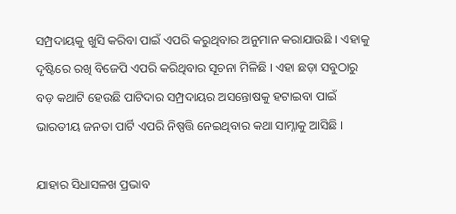ସମ୍ପ୍ରଦାୟକୁ ଖୁସି କରିବା ପାଇଁ ଏପରି କରୁଥିବାର ଅନୁମାନ କରାଯାଉଛି । ଏହାକୁ ଦୃଷ୍ଟିରେ ରଖି ବିଜେପି ଏପରି କରିଥିବାର ସୂଚନା ମିଳିଛି । ଏହା ଛଡ଼ା ସବୁଠାରୁ ବଡ଼ କଥାଟି ହେଉଛି ପାଟିଦାର ସମ୍ପ୍ରଦାୟର ଅସନ୍ତୋଷକୁ ହଟାଇବା ପାଇଁ ଭାରତୀୟ ଜନତା ପାର୍ଟି ଏପରି ନିଷ୍ପତ୍ତି ନେଇଥିବାର କଥା ସାମ୍ନାକୁ ଆସିଛି ।

ଯାହାର ସିଧାସଳଖ ପ୍ରଭାବ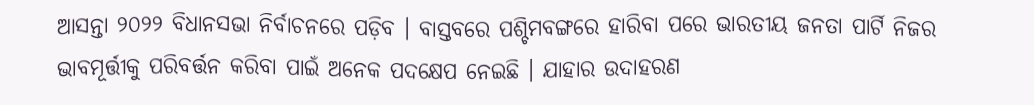ଆସନ୍ତା ୨୦୨୨ ବିଧାନସଭା ନିର୍ବାଚନରେ ପଡ଼ିବ । ବାସ୍ତବରେ ପଶ୍ଚିମବଙ୍ଗରେ ହାରିବା ପରେ ଭାରତୀୟ ଜନତା ପାର୍ଟି ନିଜର ଭାବମୂର୍ତ୍ତୀକୁ ପରିବର୍ତ୍ତନ କରିବା ପାଇଁ ଅନେକ ପଦକ୍ଷେପ ନେଇଛି । ଯାହାର ଉଦାହରଣ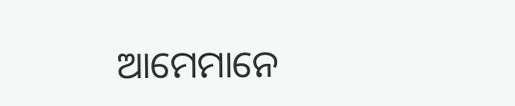ଆମେମାନେ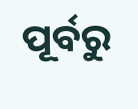ପୂର୍ବରୁ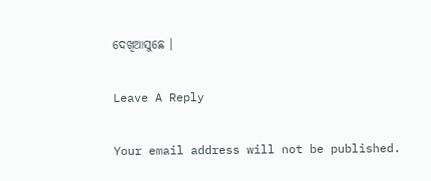ଦେଖିଆସୁଛେ ।

Leave A Reply

Your email address will not be published.